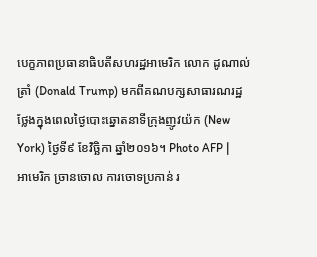បេក្ខភាពប្រធានាធិបតីសហរដ្ឋអាមេរិក លោក ដូណាល់ ត្រាំ (Donald Trump) មកពីគណបក្សសាធារណរដ្ឋ ថ្លែងក្នុងពេលថ្ងៃបោះឆ្នោតនាទីក្រុងញូវយ៉ក (New York) ថ្ងៃទី៩ ខែវិច្ឆិកា ឆ្នាំ២០១៦។ Photo AFP |
អាមេរិក ច្រានចោល ការចោទប្រកាន់ រ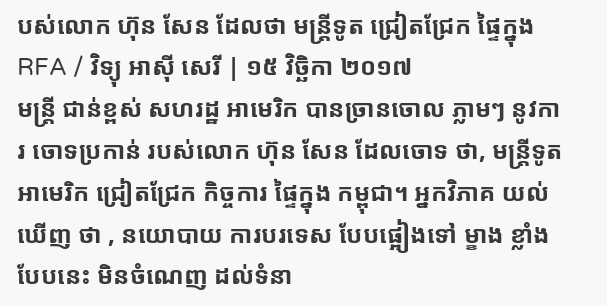បស់លោក ហ៊ុន សែន ដែលថា មន្ត្រីទូត ជ្រៀតជ្រែក ផ្ទៃក្នុង
RFA / វិទ្យុ អាស៊ី សេរី | ១៥ វិច្ឆិកា ២០១៧
មន្ត្រី ជាន់ខ្ពស់ សហរដ្ឋ អាមេរិក បានច្រានចោល ភ្លាមៗ នូវការ ចោទប្រកាន់ របស់លោក ហ៊ុន សែន ដែលចោទ ថា, មន្ត្រីទូត អាមេរិក ជ្រៀតជ្រែក កិច្ចការ ផ្ទៃក្នុង កម្ពុជា។ អ្នកវិភាគ យល់ឃើញ ថា , នយោបាយ ការបរទេស បែបផ្អៀងទៅ ម្ខាង ខ្លាំងបែបនេះ មិនចំណេញ ដល់ទំនា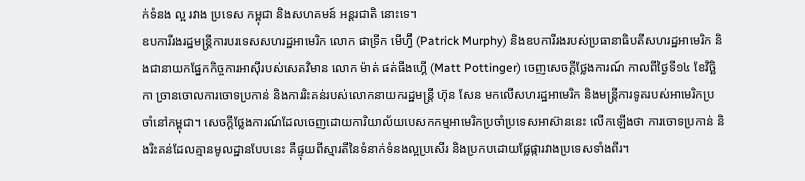ក់ទំនង ល្អ រវាង ប្រទេស កម្ពុជា និងសហគមន៍ អន្តរជាតិ នោះទេ។
ឧបការីរងរដ្ឋមន្ត្រីការបរទេសសហរដ្ឋអាមេរិក លោក ផាទ្រីក មើហ្វ៊ី (Patrick Murphy) និងឧបការីរងរបស់ប្រធានាធិបតីសហរដ្ឋអាមេរិក និងជានាយកផ្នែកកិច្ចការអាស៊ីរបស់សេតវិមាន លោក ម៉ាត់ ផត់ធីងហ្គើ (Matt Pottinger) ចេញសេចក្ដីថ្លែងការណ៍ កាលពីថ្ងៃទី១៤ ខែវិច្ឆិកា ច្រានចោលការចោទប្រកាន់ និងការរិះគន់របស់លោកនាយករដ្ឋមន្ត្រី ហ៊ុន សែន មកលើសហរដ្ឋអាមេរិក និងមន្ត្រីការទូតរបស់អាមេរិកប្រចាំនៅកម្ពុជា។ សេចក្ដីថ្លែងការណ៍ដែលចេញដោយការិយាល័យបេសកកម្មអាមេរិកប្រចាំប្រទេសអាស៊ាននេះ លើកឡើងថា ការចោទប្រកាន់ និងរិះគន់ដែលគ្មានមូលដ្ឋានបែបនេះ គឺផ្ទុយពីស្មារតីនៃទំនាក់ទំនងល្អប្រសើរ និងប្រកបដោយផ្លែផ្ការវាងប្រទេសទាំងពីរ។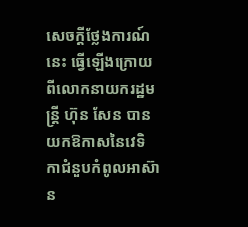សេចក្ដីថ្លែងការណ៍នេះ ធ្វើឡើងក្រោយពីលោកនាយករដ្ឋមន្ត្រី ហ៊ុន សែន បានយកឱកាសនៃវេទិកាជំនួបកំពូលអាស៊ាន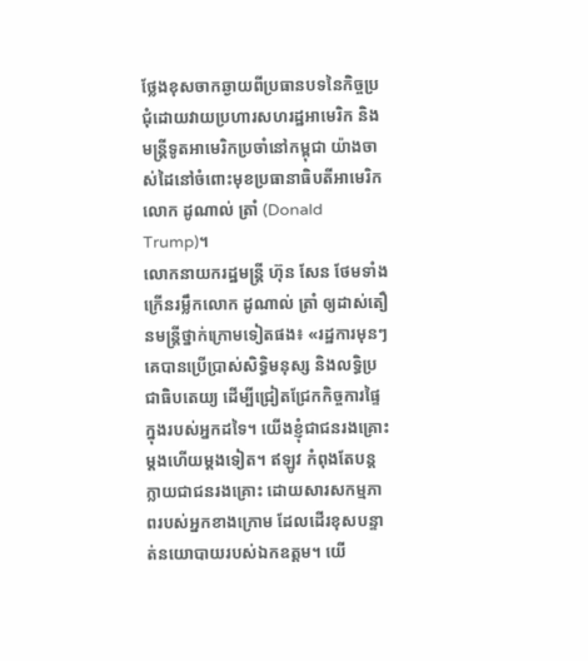ថ្លែងខុសចាកឆ្ងាយពីប្រធានបទនៃកិច្ចប្រជុំដោយវាយប្រហារសហរដ្ឋអាមេរិក និងមន្ត្រីទូតអាមេរិកប្រចាំនៅកម្ពុជា យ៉ាងចាស់ដៃនៅចំពោះមុខប្រធានាធិបតីអាមេរិក លោក ដូណាល់ ត្រាំ (Donald Trump)។
លោកនាយករដ្ឋមន្ត្រី ហ៊ុន សែន ថែមទាំងក្រើនរម្លឹកលោក ដូណាល់ ត្រាំ ឲ្យដាស់តឿនមន្ត្រីថ្នាក់ក្រោមទៀតផង៖ «រដ្ឋការមុនៗ គេបានប្រើប្រាស់សិទ្ធិមនុស្ស និងលទ្ធិប្រជាធិបតេយ្យ ដើម្បីជ្រៀតជ្រែកកិច្ចការផ្ទៃក្នុងរបស់អ្នកដទៃ។ យើងខ្ញុំជាជនរងគ្រោះម្តងហើយម្តងទៀត។ ឥឡូវ កំពុងតែបន្តក្លាយជាជនរងគ្រោះ ដោយសារសកម្មភាពរបស់អ្នកខាងក្រោម ដែលដើរខុសបន្ទាត់នយោបាយរបស់ឯកឧត្ដម។ យើ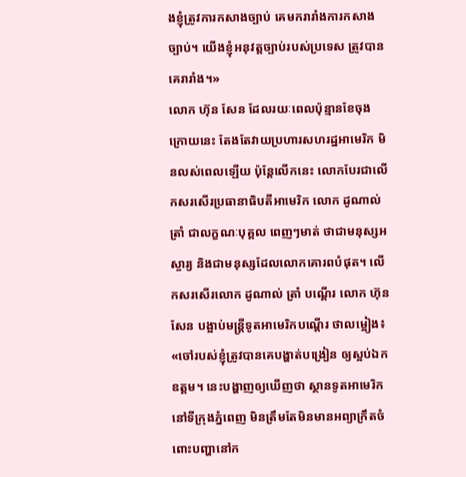ងខ្ញុំត្រូវការកសាងច្បាប់ គេមករារាំងការកសាងច្បាប់។ យើងខ្ញុំអនុវត្តច្បាប់របស់ប្រទេស ត្រូវបានគេរារាំង។»
លោក ហ៊ុន សែន ដែលរយៈពេលប៉ុន្មានខែចុងក្រោយនេះ តែងតែវាយប្រហារសហរដ្ឋអាមេរិក មិនលស់ពេលឡើយ ប៉ុន្តែលើកនេះ លោកបែរជាលើកសរសើរប្រធានាធិបតីអាមេរិក លោក ដូណាល់ ត្រាំ ជាលក្ខណៈបុគ្គល ពេញៗមាត់ ថាជាមនុស្សអស្ចារ្យ និងជាមនុស្សដែលលោកគោរពបំផុត។ លើកសរសើរលោក ដូណាល់ ត្រាំ បណ្ដើរ លោក ហ៊ុន សែន បង្អាប់មន្ត្រីទូតអាមេរិកបណ្ដើរ ថាលម្អៀង៖ «ចៅរបស់ខ្ញុំត្រូវបានគេបង្ហាត់បង្រៀន ឲ្យស្អប់ឯកឧត្ដម។ នេះបង្ហាញឲ្យឃើញថា ស្ថានទូតអាមេរិក នៅទីក្រុងភ្នំពេញ មិនត្រឹមតែមិនមានអព្យាក្រឹតចំពោះបញ្ហានៅក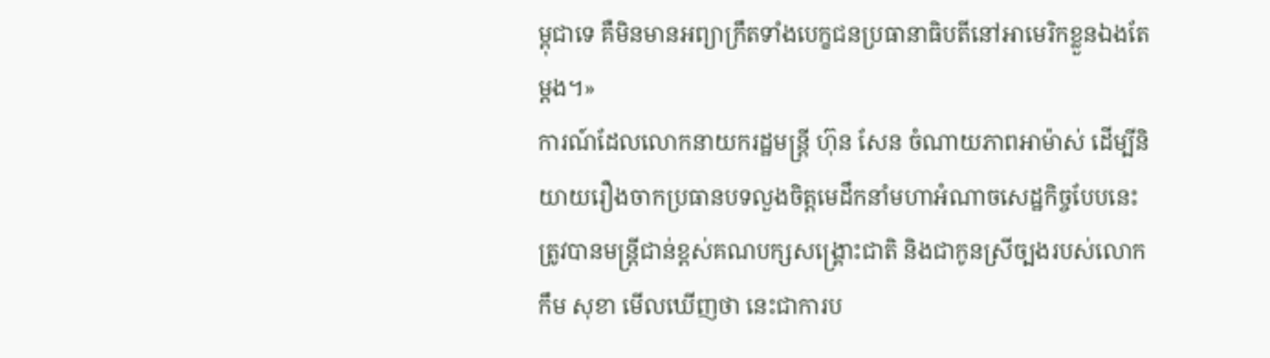ម្ពុជាទេ គឺមិនមានអព្យាក្រឹតទាំងបេក្ខជនប្រធានាធិបតីនៅអាមេរិកខ្លួនឯងតែម្ដង។»
ការណ៍ដែលលោកនាយករដ្ឋមន្ត្រី ហ៊ុន សែន ចំណាយភាពអាម៉ាស់ ដើម្បីនិយាយរឿងចាកប្រធានបទលួងចិត្តមេដឹកនាំមហាអំណាចសេដ្ឋកិច្ចបែបនេះ ត្រូវបានមន្ត្រីជាន់ខ្ពស់គណបក្សសង្គ្រោះជាតិ និងជាកូនស្រីច្បងរបស់លោក កឹម សុខា មើលឃើញថា នេះជាការប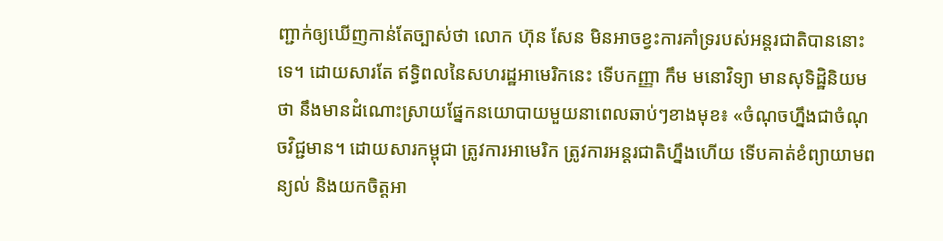ញ្ជាក់ឲ្យឃើញកាន់តែច្បាស់ថា លោក ហ៊ុន សែន មិនអាចខ្វះការគាំទ្ររបស់អន្តរជាតិបាននោះទេ។ ដោយសារតែ ឥទ្ធិពលនៃសហរដ្ឋអាមេរិកនេះ ទើបកញ្ញា កឹម មនោវិទ្យា មានសុទិដ្ឋិនិយមថា នឹងមានដំណោះស្រាយផ្នែកនយោបាយមួយនាពេលឆាប់ៗខាងមុខ៖ «ចំណុចហ្នឹងជាចំណុចវិជ្ជមាន។ ដោយសារកម្ពុជា ត្រូវការអាមេរិក ត្រូវការអន្តរជាតិហ្នឹងហើយ ទើបគាត់ខំព្យាយាមពន្យល់ និងយកចិត្តអា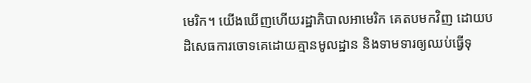មេរិក។ យើងឃើញហើយរដ្ឋាភិបាលអាមេរិក គេតបមកវិញ ដោយបដិសេធការចោទគេដោយគ្មានមូលដ្ឋាន និងទាមទារឲ្យឈប់ធ្វើទុ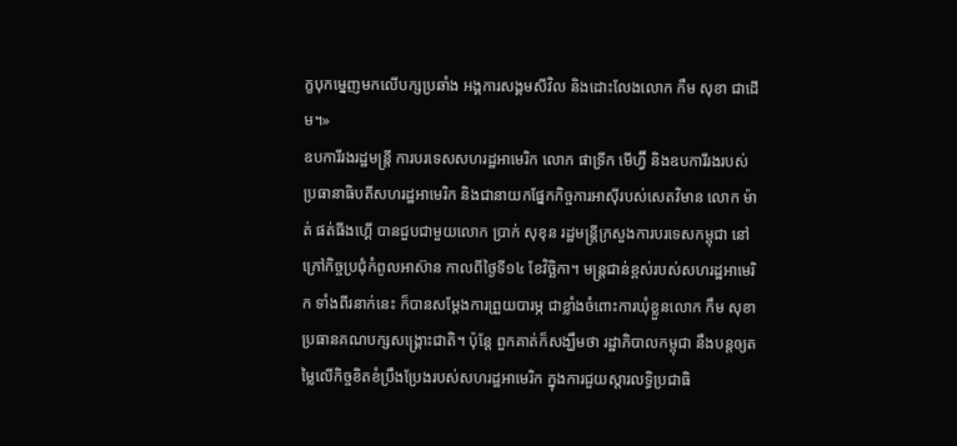ក្ខបុកម្នេញមកលើបក្សប្រឆាំង អង្គការសង្គមសីវិល និងដោះលែងលោក កឹម សុខា ជាដើម។»
ឧបការីរងរដ្ឋមន្ត្រី ការបរទេសសហរដ្ឋអាមេរិក លោក ផាទ្រីក មើហ្វ៊ី និងឧបការីរងរបស់ប្រធានាធិបតីសហរដ្ឋអាមេរិក និងជានាយកផ្នែកកិច្ចការអាស៊ីរបស់សេតវិមាន លោក ម៉ាត់ ផត់ធីងហ្គើ បានជួបជាមួយលោក ប្រាក់ សុខុន រដ្ឋមន្ត្រីក្រសួងការបរទេសកម្ពុជា នៅក្រៅកិច្ចប្រជុំកំពូលអាស៊ាន កាលពីថ្ងៃទី១៤ ខែវិច្ឆិកា។ មន្ត្រជាន់ខ្ពស់របស់សហរដ្ឋអាមេរិក ទាំងពីរនាក់នេះ ក៏បានសម្ដែងការព្រួយបារម្ភ ជាខ្លាំងចំពោះការឃុំខ្លួនលោក កឹម សុខា ប្រធានគណបក្សសង្គ្រោះជាតិ។ ប៉ុន្តែ ពួកគាត់ក៏សង្ឃឹមថា រដ្ឋាភិបាលកម្ពុជា នឹងបន្តឲ្យតម្លៃលើកិច្ចខិតខំប្រឹងប្រែងរបស់សហរដ្ឋអាមេរិក ក្នុងការជួយស្តារលទ្ធិប្រជាធិ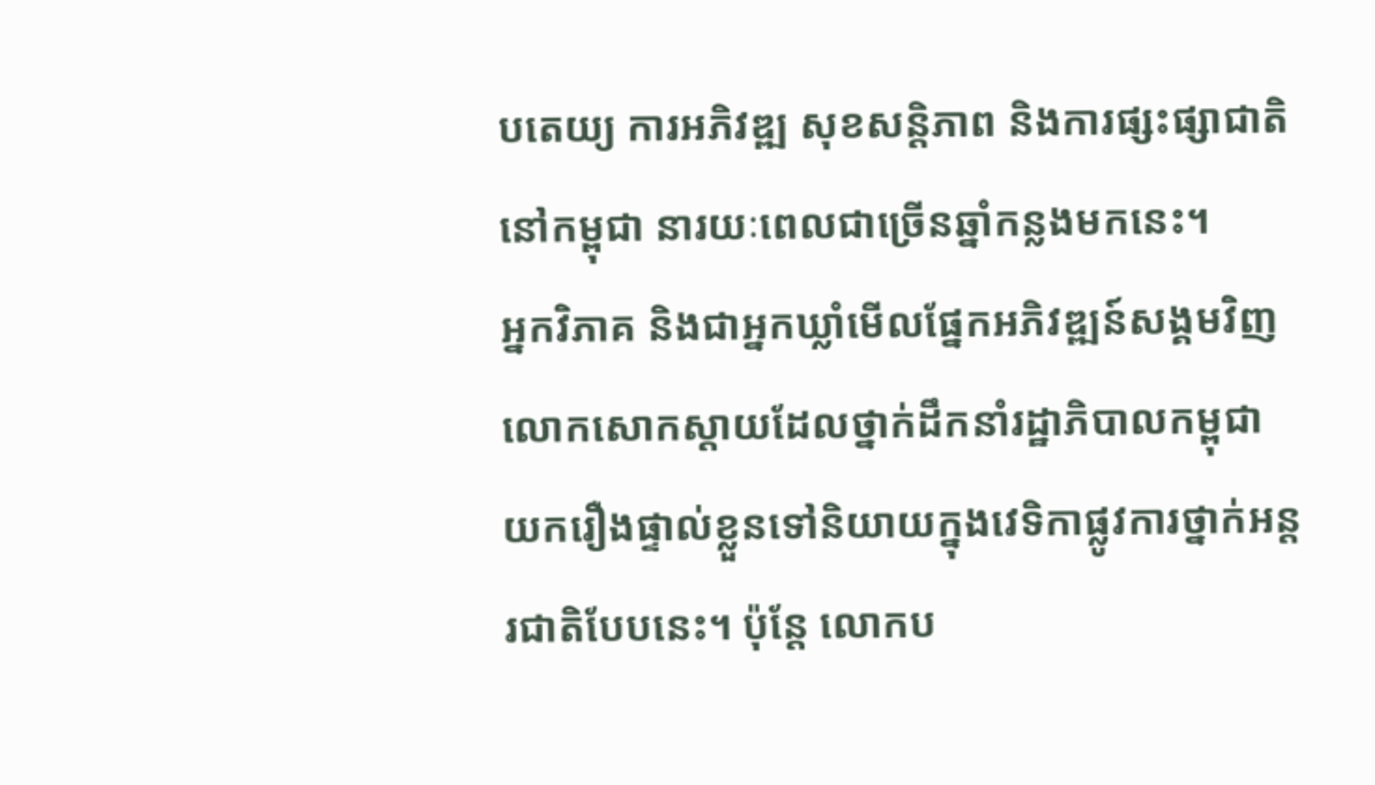បតេយ្យ ការអភិវឌ្ឍ សុខសន្តិភាព និងការផ្សះផ្សាជាតិនៅកម្ពុជា នារយៈពេលជាច្រើនឆ្នាំកន្លងមកនេះ។
អ្នកវិភាគ និងជាអ្នកឃ្លាំមើលផ្នែកអភិវឌ្ឍន៍សង្គមវិញ លោកសោកស្ដាយដែលថ្នាក់ដឹកនាំរដ្ឋាភិបាលកម្ពុជា យករឿងផ្ទាល់ខ្លួនទៅនិយាយក្នុងវេទិកាផ្លូវការថ្នាក់អន្តរជាតិបែបនេះ។ ប៉ុន្តែ លោកប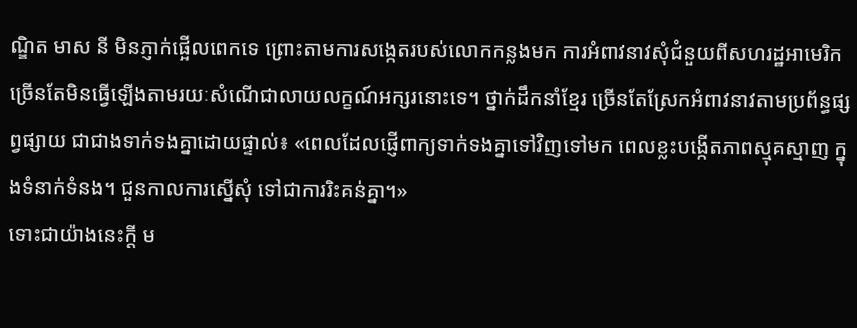ណ្ឌិត មាស នី មិនភ្ញាក់ផ្អើលពេកទេ ព្រោះតាមការសង្កេតរបស់លោកកន្លងមក ការអំពាវនាវសុំជំនួយពីសហរដ្ឋអាមេរិក ច្រើនតែមិនធ្វើឡើងតាមរយៈសំណើជាលាយលក្ខណ៍អក្សរនោះទេ។ ថ្នាក់ដឹកនាំខ្មែរ ច្រើនតែស្រែកអំពាវនាវតាមប្រព័ន្ធផ្សព្វផ្សាយ ជាជាងទាក់ទងគ្នាដោយផ្ទាល់៖ «ពេលដែលផ្ញើពាក្យទាក់ទងគ្នាទៅវិញទៅមក ពេលខ្លះបង្កើតភាពស្មុគស្មាញ ក្នុងទំនាក់ទំនង។ ជួនកាលការស្នើសុំ ទៅជាការរិះគន់គ្នា។»
ទោះជាយ៉ាងនេះក្ដី ម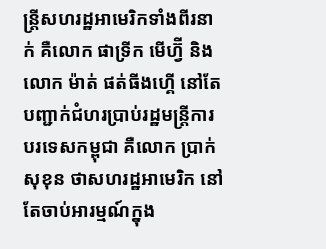ន្ត្រីសហរដ្ឋអាមេរិកទាំងពីរនាក់ គឺលោក ផាទ្រីក មើហ្វ៊ី និងលោក ម៉ាត់ ផត់ធីងហ្គើ នៅតែបញ្ជាក់ជំហរប្រាប់រដ្ឋមន្ត្រីការបរទេសកម្ពុជា គឺលោក ប្រាក់ សុខុន ថាសហរដ្ឋអាមេរិក នៅតែចាប់អារម្មណ៍ក្នុង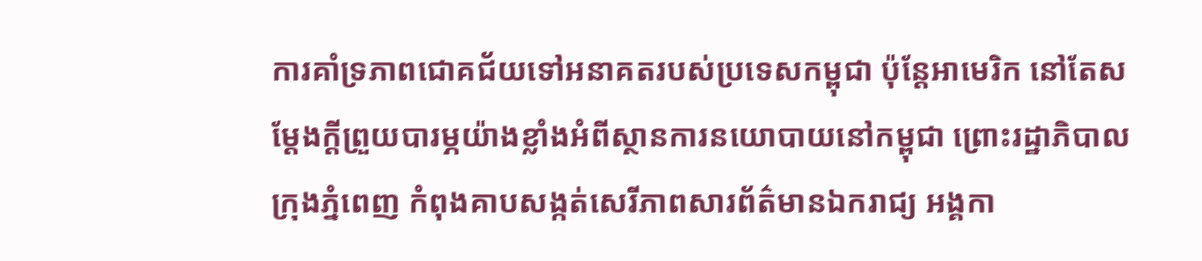ការគាំទ្រភាពជោគជ័យទៅអនាគតរបស់ប្រទេសកម្ពុជា ប៉ុន្តែអាមេរិក នៅតែសម្ដែងក្ដីព្រួយបារម្ភយ៉ាងខ្លាំងអំពីស្ថានការនយោបាយនៅកម្ពុជា ព្រោះរដ្ឋាភិបាលក្រុងភ្នំពេញ កំពុងគាបសង្កត់សេរីភាពសារព័ត៌មានឯករាជ្យ អង្គកា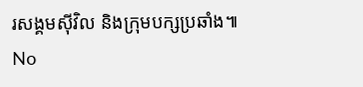រសង្គមស៊ីវិល និងក្រុមបក្សប្រឆាំង៕
No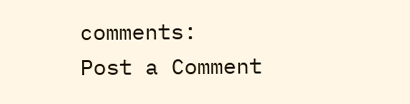comments:
Post a Comment